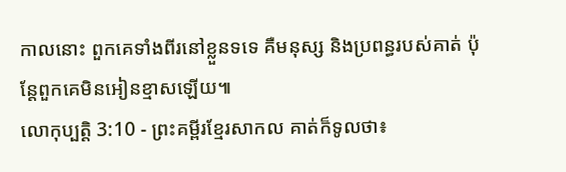កាលនោះ ពួកគេទាំងពីរនៅខ្លួនទទេ គឺមនុស្ស និងប្រពន្ធរបស់គាត់ ប៉ុន្តែពួកគេមិនអៀនខ្មាសឡើយ៕
លោកុប្បត្តិ 3:10 - ព្រះគម្ពីរខ្មែរសាកល គាត់ក៏ទូលថា៖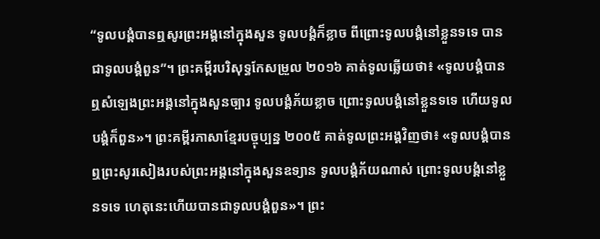“ទូលបង្គំបានឮសូរព្រះអង្គនៅក្នុងសួន ទូលបង្គំក៏ខ្លាច ពីព្រោះទូលបង្គំនៅខ្លួនទទេ បានជាទូលបង្គំពួន”។ ព្រះគម្ពីរបរិសុទ្ធកែសម្រួល ២០១៦ គាត់ទូលឆ្លើយថា៖ «ទូលបង្គំបានឮសំឡេងព្រះអង្គនៅក្នុងសួនច្បារ ទូលបង្គំភ័យខ្លាច ព្រោះទូលបង្គំនៅខ្លួនទទេ ហើយទូលបង្គំក៏ពួន»។ ព្រះគម្ពីរភាសាខ្មែរបច្ចុប្បន្ន ២០០៥ គាត់ទូលព្រះអង្គវិញថា៖ «ទូលបង្គំបានឮព្រះសូរសៀងរបស់ព្រះអង្គនៅក្នុងសួនឧទ្យាន ទូលបង្គំភ័យណាស់ ព្រោះទូលបង្គំនៅខ្លួនទទេ ហេតុនេះហើយបានជាទូលបង្គំពួន»។ ព្រះ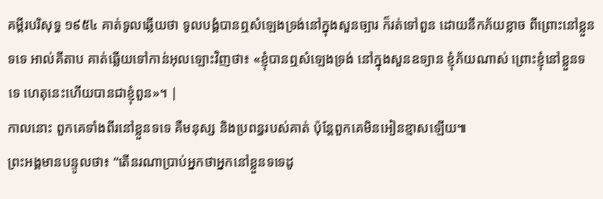គម្ពីរបរិសុទ្ធ ១៩៥៤ គាត់ទូលឆ្លើយថា ទូលបង្គំបានឮសំឡេងទ្រង់នៅក្នុងសួនច្បារ ក៏រត់ទៅពួន ដោយនឹកភ័យខ្លាច ពីព្រោះនៅខ្លួនទទេ អាល់គីតាប គាត់ឆ្លើយទៅកាន់អុលឡោះវិញថា៖ «ខ្ញុំបានឮសំឡេងទ្រង់ នៅក្នុងសួនឧទ្យាន ខ្ញុំភ័យណាស់ ព្រោះខ្ញុំនៅខ្លួនទទេ ហេតុនេះហើយបានជាខ្ញុំពួន»។ |
កាលនោះ ពួកគេទាំងពីរនៅខ្លួនទទេ គឺមនុស្ស និងប្រពន្ធរបស់គាត់ ប៉ុន្តែពួកគេមិនអៀនខ្មាសឡើយ៕
ព្រះអង្គមានបន្ទូលថា៖ “តើនរណាប្រាប់អ្នកថាអ្នកនៅខ្លួនទទេដូ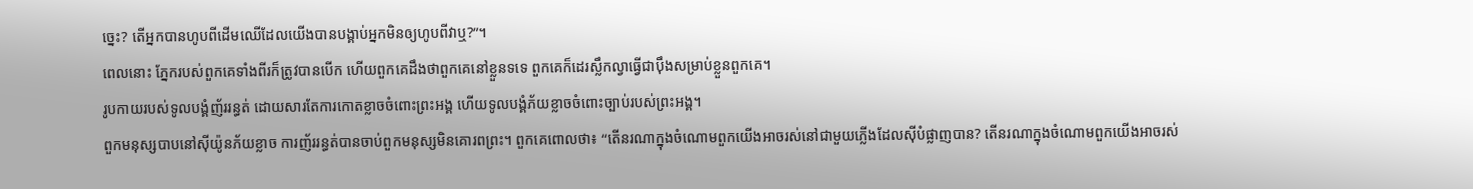ច្នេះ? តើអ្នកបានហូបពីដើមឈើដែលយើងបានបង្គាប់អ្នកមិនឲ្យហូបពីវាឬ?”។
ពេលនោះ ភ្នែករបស់ពួកគេទាំងពីរក៏ត្រូវបានបើក ហើយពួកគេដឹងថាពួកគេនៅខ្លួនទទេ ពួកគេក៏ដេរស្លឹកល្វាធ្វើជាប៉ឹងសម្រាប់ខ្លួនពួកគេ។
រូបកាយរបស់ទូលបង្គំញ័ររន្ធត់ ដោយសារតែការកោតខ្លាចចំពោះព្រះអង្គ ហើយទូលបង្គំភ័យខ្លាចចំពោះច្បាប់របស់ព្រះអង្គ។
ពួកមនុស្សបាបនៅស៊ីយ៉ូនភ័យខ្លាច ការញ័ររន្ធត់បានចាប់ពួកមនុស្សមិនគោរពព្រះ។ ពួកគេពោលថា៖ “តើនរណាក្នុងចំណោមពួកយើងអាចរស់នៅជាមួយភ្លើងដែលស៊ីបំផ្លាញបាន? តើនរណាក្នុងចំណោមពួកយើងអាចរស់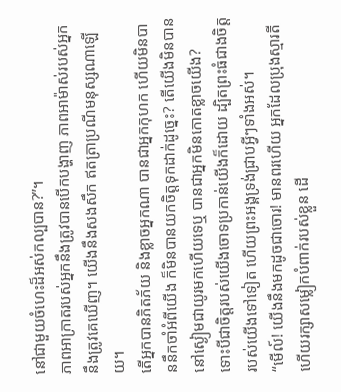នៅជាមួយចំហេះដ៏អស់កល្បបាន?”។
ភាពអាក្រាតរបស់អ្នកនឹងត្រូវបានបើកបង្ហាញ ភាពអាម៉ាស់របស់អ្នកនឹងត្រូវគេឃើញ។ យើងនឹងសងសឹក ឥតត្រាប្រណីមនុស្សណាឡើយ។
តើអ្នកបានភិតភ័យ និងខ្លាចអ្នកណា បានជាអ្នកកុហក ហើយមិនបាននឹកចាំអំពីយើង ក៏មិនបានយកចិត្តទុកដាក់ដូច្នេះ? តើយើងមិនបាននៅស្ងៀមជាយូរមកហើយទេឬ បានជាអ្នកមិនកោតខ្លាចយើង?
ទោះបីជាចិត្តរបស់យើងចោទប្រកាន់យើងក៏ដោយ ដ្បិតព្រះធំជាងចិត្តរបស់យើងទៅទៀត ហើយព្រះអង្គទ្រង់ជ្រាបអ្វីៗទាំងអស់។
“មើល៍! យើងនឹងមកដូចជាចោរ! មានពរហើយ អ្នកដែលប្រុងស្មារតី ហើយរក្សាសម្លៀកបំពាក់របស់ខ្លួន ដើ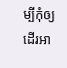ម្បីកុំឲ្យដើរអា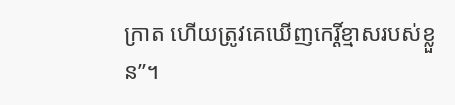ក្រាត ហើយត្រូវគេឃើញកេរ្តិ៍ខ្មាសរបស់ខ្លួន”។